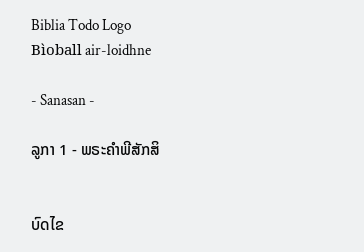Biblia Todo Logo
Bìoball air-loidhne

- Sanasan -

ລູກາ 1 - ພຣະຄຳພີສັກສິ


ບົດໄຂ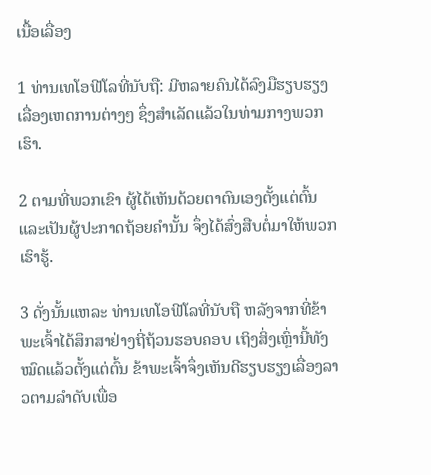ເນື້ອເລື່ອງ

1 ທ່ານເທໂອຟີໂລທີ່ນັບຖື: ມີຫລາຍຄົນໄດ້ລົງມືຮຽບຮຽງເລື່ອງເຫດການຕ່າງໆ ຊຶ່ງສຳເລັດແລ້ວໃນທ່າມກາງພວກເຮົາ.

2 ຕາມທີ່ພວກເຂົາ ຜູ້ໄດ້ເຫັນດ້ວຍຕາຕົນເອງຕັ້ງແຕ່ຕົ້ນ ແລະເປັນຜູ້ປະກາດຖ້ອຍຄຳນັ້ນ ຈຶ່ງໄດ້ສົ່ງສືບຕໍ່ມາໃຫ້ພວກເຮົາຮູ້.

3 ດັ່ງນັ້ນແຫລະ ທ່ານເທໂອຟີໂລທີ່ນັບຖື ຫລັງຈາກທີ່ຂ້າພະເຈົ້າໄດ້ສຶກສາຢ່າງຖີ່ຖ້ວນຮອບຄອບ ເຖິງສິ່ງເຫຼົ່ານີ້ທັງໝົດແລ້ວຕັ້ງແຕ່ຕົ້ນ ຂ້າພະເຈົ້າຈຶ່ງເຫັນດີຮຽບຮຽງເລື່ອງລາວຕາມລຳດັບເພື່ອ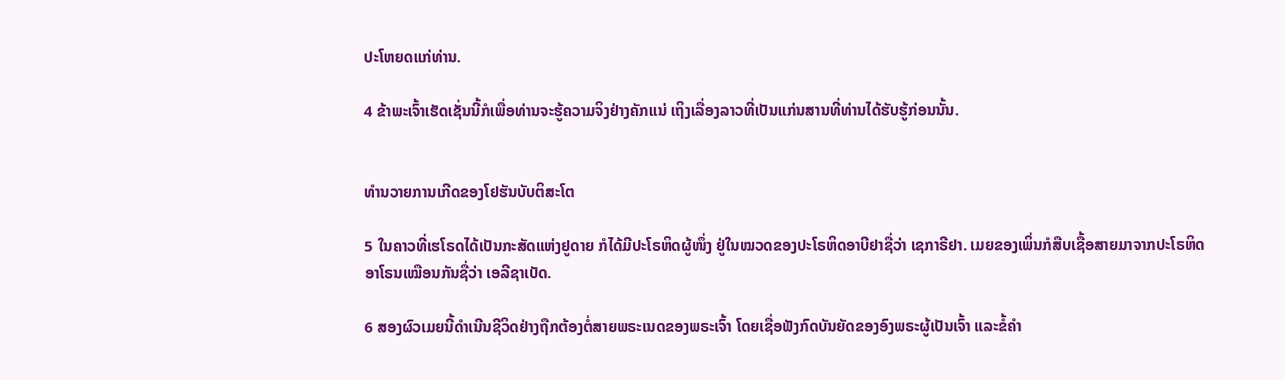ປະໂຫຍດແກ່ທ່ານ.

4 ຂ້າພະເຈົ້າເຮັດເຊັ່ນນີ້ກໍເພື່ອທ່ານຈະຮູ້ຄວາມຈິງຢ່າງຄັກແນ່ ເຖິງເລື່ອງລາວທີ່ເປັນແກ່ນສານທີ່ທ່ານໄດ້ຮັບຮູ້ກ່ອນນັ້ນ.


ທຳນວາຍການເກີດຂອງໂຢຮັນບັບຕິສະໂຕ

5 ໃນຄາວທີ່ເຮໂຣດໄດ້ເປັນກະສັດແຫ່ງຢູດາຍ ກໍໄດ້ມີປະໂຣຫິດຜູ້ໜຶ່ງ ຢູ່ໃນໝວດຂອງປະໂຣຫິດອາບີຢາຊື່ວ່າ ເຊກາຣີຢາ. ເມຍຂອງເພິ່ນກໍສືບເຊື້ອສາຍມາຈາກປະໂຣຫິດອາໂຣນເໝືອນກັນຊື່ວ່າ ເອລີຊາເບັດ.

6 ສອງຜົວເມຍນີ້ດຳເນີນຊີວິດຢ່າງຖືກຕ້ອງຕໍ່ສາຍພຣະເນດຂອງພຣະເຈົ້າ ໂດຍເຊື່ອຟັງກົດບັນຍັດຂອງອົງພຣະຜູ້ເປັນເຈົ້າ ແລະຂໍ້ຄຳ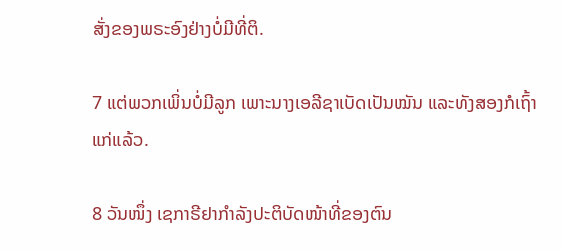ສັ່ງຂອງພຣະອົງຢ່າງບໍ່ມີທີ່ຕິ.

7 ແຕ່ພວກເພິ່ນບໍ່ມີລູກ ເພາະນາງເອລີຊາເບັດເປັນໝັນ ແລະທັງສອງກໍເຖົ້າແກ່ແລ້ວ.

8 ວັນໜຶ່ງ ເຊກາຣີຢາກຳລັງປະຕິບັດໜ້າທີ່ຂອງຕົນ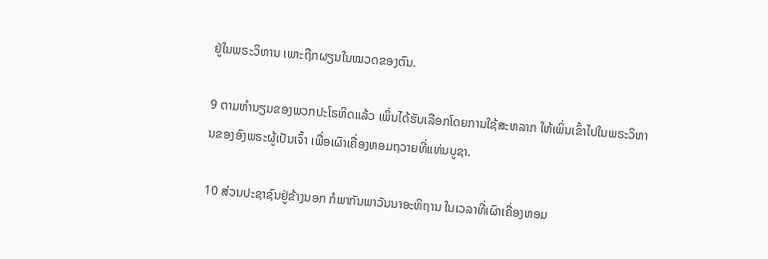ຢູ່ໃນພຣະວິຫານ ເພາະຖືກຜຽນໃນໝວດຂອງຕົນ.

9 ຕາມທຳນຽມຂອງພວກປະໂຣຫິດແລ້ວ ເພິ່ນໄດ້ຮັບເລືອກໂດຍການໃຊ້ສະຫລາກ ໃຫ້ເພິ່ນເຂົ້າໄປໃນພຣະວິຫານຂອງອົງພຣະຜູ້ເປັນເຈົ້າ ເພື່ອເຜົາເຄື່ອງຫອມຖວາຍທີ່ແທ່ນບູຊາ.

10 ສ່ວນປະຊາຊົນຢູ່ຂ້າງນອກ ກໍພາກັນພາວັນນາອະທິຖານ ໃນເວລາທີ່ເຜົາເຄື່ອງຫອມ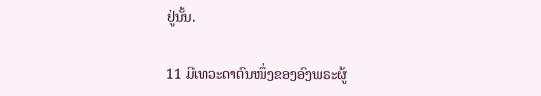ຢູ່ນັ້ນ.

11 ມີເທວະດາຕົນໜຶ່ງຂອງອົງພຣະຜູ້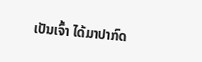ເປັນເຈົ້າ ໄດ້ມາປາກົດ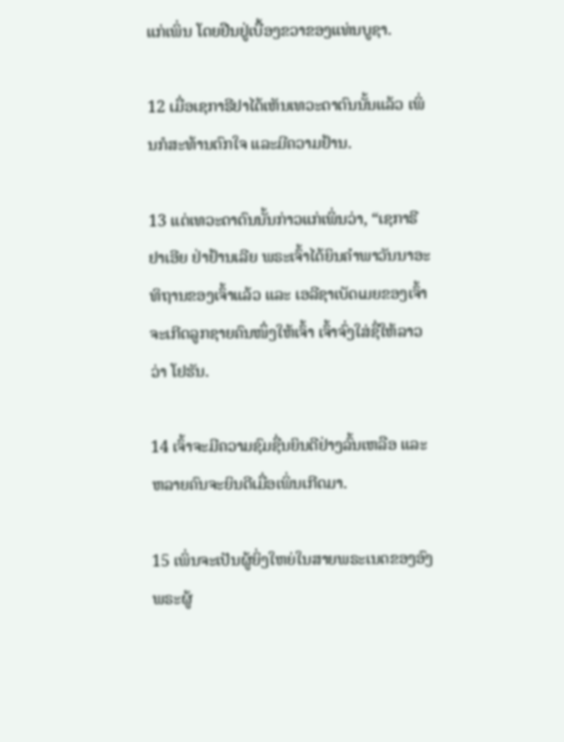ແກ່ເພິ່ນ ໂດຍຢືນຢູ່ເບື້ອງຂວາຂອງແທ່ນບູຊາ.

12 ເມື່ອເຊກາຣີຢາໄດ້ເຫັນເທວະດາຕົນນັ້ນແລ້ວ ເພິ່ນກໍສະທ້ານຕົກໃຈ ແລະມີຄວາມຢ້ານ.

13 ແຕ່ເທວະດາຕົນນັ້ນກ່າວແກ່ເພິ່ນວ່າ, “ເຊກາຣີຢາເອີຍ ຢ່າຢ້ານເລີຍ ພຣະເຈົ້າໄດ້ຍິນຄຳພາວັນນາອະທິຖານຂອງເຈົ້າແລ້ວ ແລະ ເອລີຊາເບັດເມຍຂອງເຈົ້າ ຈະເກີດລູກຊາຍຄົນໜຶ່ງໃຫ້ເຈົ້າ ເຈົ້າຈົ່ງໃສ່ຊື່ໃຫ້ລາວວ່າ ໂຢຮັນ.

14 ເຈົ້າຈະມີຄວາມຊົມຊື່ນຍິນດີຢ່າງລົ້ນເຫລືອ ແລະຫລາຍຄົນຈະຍິນດີເມື່ອເພິ່ນເກີດມາ.

15 ເພິ່ນຈະເປັນຜູ້ຍິ່ງໃຫຍ່ໃນສາຍພຣະເນດຂອງອົງພຣະຜູ້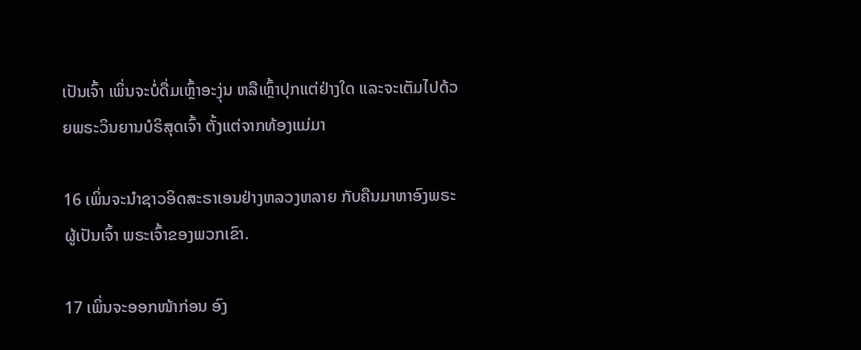ເປັນເຈົ້າ ເພິ່ນຈະບໍ່ດື່ມເຫຼົ້າອະງຸ່ນ ຫລືເຫຼົ້າປຸກແຕ່ຢ່າງໃດ ແລະຈະເຕັມໄປດ້ວຍພຣະວິນຍານບໍຣິສຸດເຈົ້າ ຕັ້ງແຕ່ຈາກທ້ອງແມ່ມາ

16 ເພິ່ນຈະນຳຊາວອິດສະຣາເອນຢ່າງຫລວງຫລາຍ ກັບຄືນມາຫາອົງພຣະຜູ້ເປັນເຈົ້າ ພຣະເຈົ້າຂອງພວກເຂົາ.

17 ເພິ່ນຈະອອກໜ້າກ່ອນ ອົງ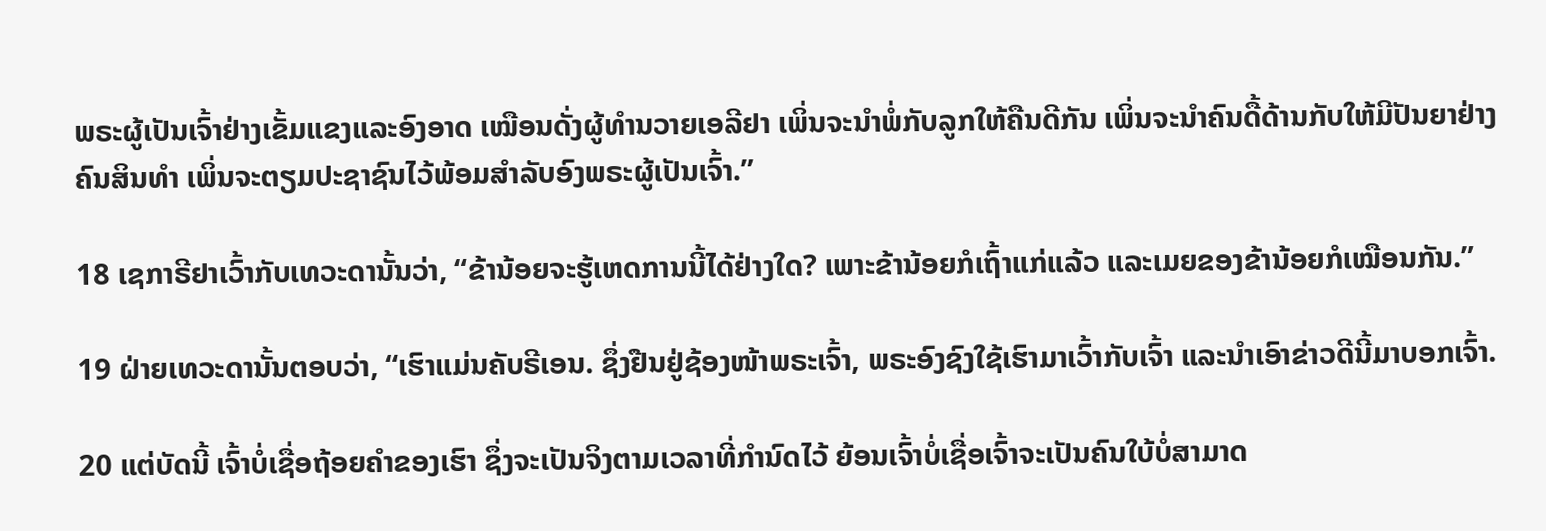ພຣະຜູ້ເປັນເຈົ້າຢ່າງເຂັ້ມແຂງແລະອົງອາດ ເໝືອນດັ່ງຜູ້ທຳນວາຍເອລີຢາ ເພິ່ນຈະນຳພໍ່ກັບລູກໃຫ້ຄືນດີກັນ ເພິ່ນຈະນຳຄົນດື້ດ້ານກັບໃຫ້ມີປັນຍາຢ່າງຄົນສິນທຳ ເພິ່ນຈະຕຽມປະຊາຊົນໄວ້ພ້ອມສຳລັບອົງພຣະຜູ້ເປັນເຈົ້າ.”

18 ເຊກາຣີຢາເວົ້າກັບເທວະດານັ້ນວ່າ, “ຂ້ານ້ອຍຈະຮູ້ເຫດການນີ້ໄດ້ຢ່າງໃດ? ເພາະຂ້ານ້ອຍກໍເຖົ້າແກ່ແລ້ວ ແລະເມຍຂອງຂ້ານ້ອຍກໍເໝືອນກັນ.”

19 ຝ່າຍເທວະດານັ້ນຕອບວ່າ, “ເຮົາແມ່ນຄັບຣີເອນ. ຊຶ່ງຢືນຢູ່ຊ້ອງໜ້າພຣະເຈົ້າ, ພຣະອົງຊົງໃຊ້ເຮົາມາເວົ້າກັບເຈົ້າ ແລະນຳເອົາຂ່າວດີນີ້ມາບອກເຈົ້າ.

20 ແຕ່ບັດນີ້ ເຈົ້າບໍ່ເຊື່ອຖ້ອຍຄຳຂອງເຮົາ ຊຶ່ງຈະເປັນຈິງຕາມເວລາທີ່ກຳນົດໄວ້ ຍ້ອນເຈົ້າບໍ່ເຊື່ອເຈົ້າຈະເປັນຄົນໃບ້ບໍ່ສາມາດ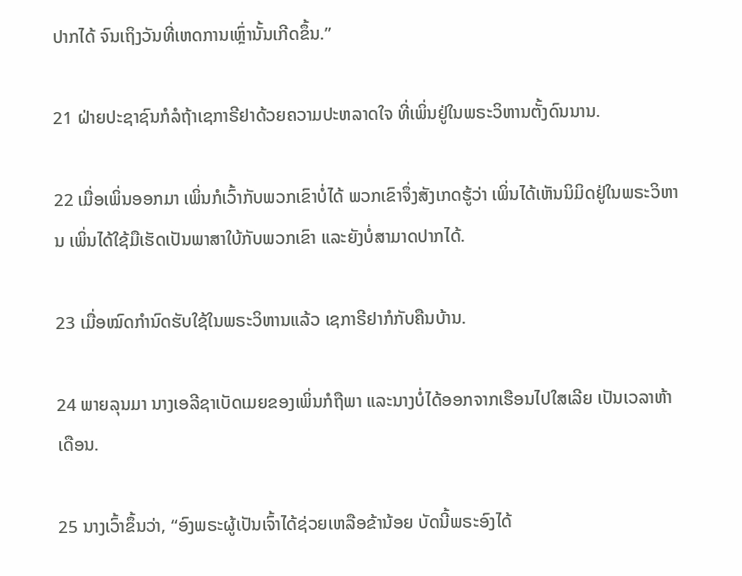ປາກໄດ້ ຈົນເຖິງວັນທີ່ເຫດການເຫຼົ່ານັ້ນເກີດຂຶ້ນ.”

21 ຝ່າຍປະຊາຊົນກໍລໍຖ້າເຊກາຣີຢາດ້ວຍຄວາມປະຫລາດໃຈ ທີ່ເພິ່ນຢູ່ໃນພຣະວິຫານຕັ້ງດົນນານ.

22 ເມື່ອເພິ່ນອອກມາ ເພິ່ນກໍເວົ້າກັບພວກເຂົາບໍ່ໄດ້ ພວກເຂົາຈຶ່ງສັງເກດຮູ້ວ່າ ເພິ່ນໄດ້ເຫັນນິມິດຢູ່ໃນພຣະວິຫານ ເພິ່ນໄດ້ໃຊ້ມືເຮັດເປັນພາສາໃບ້ກັບພວກເຂົາ ແລະຍັງບໍ່ສາມາດປາກໄດ້.

23 ເມື່ອໝົດກຳນົດຮັບໃຊ້ໃນພຣະວິຫານແລ້ວ ເຊກາຣີຢາກໍກັບຄືນບ້ານ.

24 ພາຍລຸນມາ ນາງເອລີຊາເບັດເມຍຂອງເພິ່ນກໍຖືພາ ແລະນາງບໍ່ໄດ້ອອກຈາກເຮືອນໄປໃສເລີຍ ເປັນເວລາຫ້າເດືອນ.

25 ນາງເວົ້າຂຶ້ນວ່າ, “ອົງພຣະຜູ້ເປັນເຈົ້າໄດ້ຊ່ວຍເຫລືອຂ້ານ້ອຍ ບັດນີ້ພຣະອົງໄດ້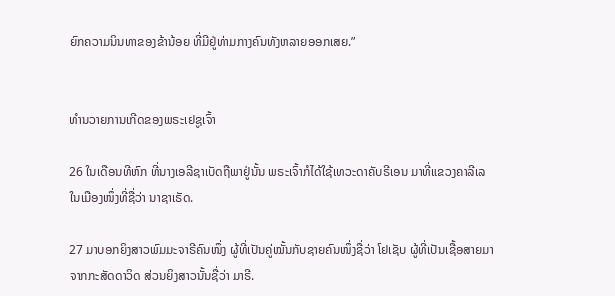ຍົກຄວາມນິນທາຂອງຂ້ານ້ອຍ ທີ່ມີຢູ່ທ່າມກາງຄົນທັງຫລາຍອອກເສຍ.”


ທຳນວາຍການເກີດຂອງພຣະເຢຊູເຈົ້າ

26 ໃນເດືອນທີຫົກ ທີ່ນາງເອລີຊາເບັດຖືພາຢູ່ນັ້ນ ພຣະເຈົ້າກໍໄດ້ໃຊ້ເທວະດາຄັບຣີເອນ ມາທີ່ແຂວງຄາລີເລໃນເມືອງໜຶ່ງທີ່ຊື່ວ່າ ນາຊາເຣັດ.

27 ມາບອກຍິງສາວພົມມະຈາຣີຄົນໜຶ່ງ ຜູ້ທີ່ເປັນຄູ່ໝັ້ນກັບຊາຍຄົນໜຶ່ງຊື່ວ່າ ໂຢເຊັບ ຜູ້ທີ່ເປັນເຊື້ອສາຍມາຈາກກະສັດດາວິດ ສ່ວນຍິງສາວນັ້ນຊື່ວ່າ ມາຣີ.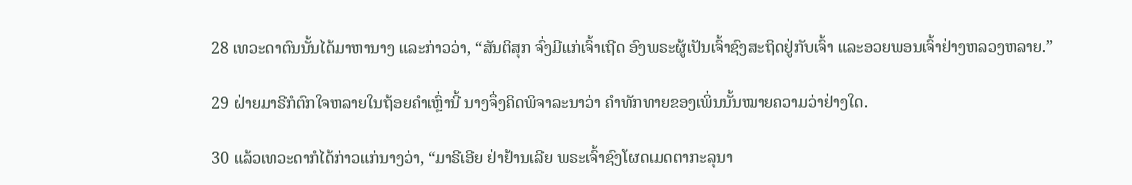28 ເທວະດາຕົນນັ້ນໄດ້ມາຫານາງ ແລະກ່າວວ່າ, “ສັນຕິສຸກ ຈົ່ງມີແກ່ເຈົ້າເຖີດ ອົງພຣະຜູ້ເປັນເຈົ້າຊົງສະຖິດຢູ່ກັບເຈົ້າ ແລະອວຍພອນເຈົ້າຢ່າງຫລວງຫລາຍ.”

29 ຝ່າຍມາຣີກໍຕົກໃຈຫລາຍໃນຖ້ອຍຄຳເຫຼົ່ານີ້ ນາງຈຶ່ງຄິດພິຈາລະນາວ່າ ຄຳທັກທາຍຂອງເພິ່ນນັ້ນໝາຍຄວາມວ່າຢ່າງໃດ.

30 ແລ້ວເທວະດາກໍໄດ້ກ່າວແກ່ນາງວ່າ, “ມາຣີເອີຍ ຢ່າຢ້ານເລີຍ ພຣະເຈົ້າຊົງໂຜດເມດຕາກະລຸນາ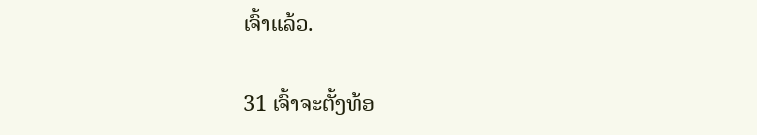ເຈົ້າແລ້ວ.

31 ເຈົ້າຈະຕັ້ງທ້ອ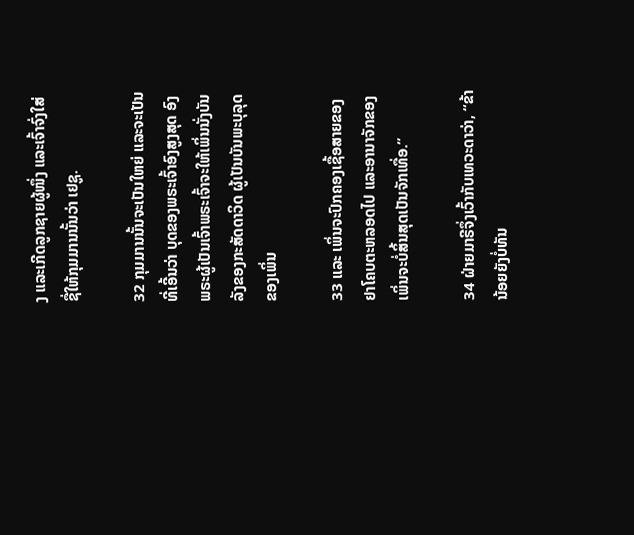ງ ແລະເກີດລູກຊາຍຜູ້ໜຶ່ງ ແລະເຈົ້າຈົ່ງໃສ່ຊື່ໃຫ້ກຸມມານນັ້ນວ່າ ເຢຊູ.

32 ກຸມມານນັ້ນຈະເປັນໃຫຍ່ ແລະຈະເປັນທີ່ເອີ້ນວ່າ ບຸດຂອງພຣະເຈົ້າອົງສູງສຸດ ອົງພຣະຜູ້ເປັນເຈົ້າພຣະເຈົ້າຈະໃຫ້ເພິ່ນນັ່ງບັນລັງຂອງກະສັດດາວິດ ຜູ້ເປັນບັນພະບຸລຸດຂອງເພິ່ນ

33 ແລະ ເພິ່ນຈະປົກຄອງເຊື້ອສາຍຂອງຢາໂຄບຕະຫລອດໄປ ແລະອານາຈັກຂອງເພິ່ນຈະບໍ່ສິ້ນສຸດເປັນຈັກເທື່ອ.”

34 ຝ່າຍມາຣີຈຶ່ງເວົ້າກັບເທວະດາວ່າ, “ຂ້ານ້ອຍຍັງບໍ່ທັນ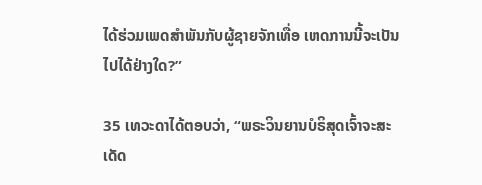ໄດ້ຮ່ວມເພດສຳພັນກັບຜູ້ຊາຍຈັກເທື່ອ ເຫດການນີ້ຈະເປັນໄປໄດ້ຢ່າງໃດ?”

35 ເທວະດາໄດ້ຕອບວ່າ, “ພຣະວິນຍານບໍຣິສຸດເຈົ້າຈະສະເດັດ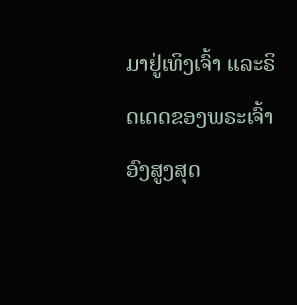ມາຢູ່ເທິງເຈົ້າ ແລະຣິດເດດຂອງພຣະເຈົ້າອົງສູງສຸດ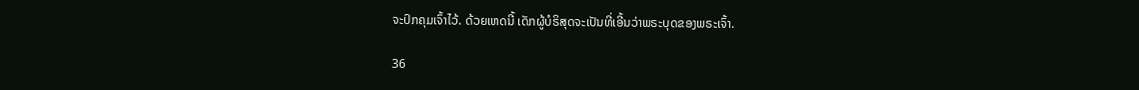ຈະປົກຄຸມເຈົ້າໄວ້. ດ້ວຍເຫດນີ້ ເດັກຜູ້ບໍຣິສຸດຈະເປັນທີ່ເອີ້ນວ່າພຣະບຸດຂອງພຣະເຈົ້າ.

36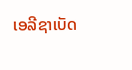ເອລີຊາເບັດ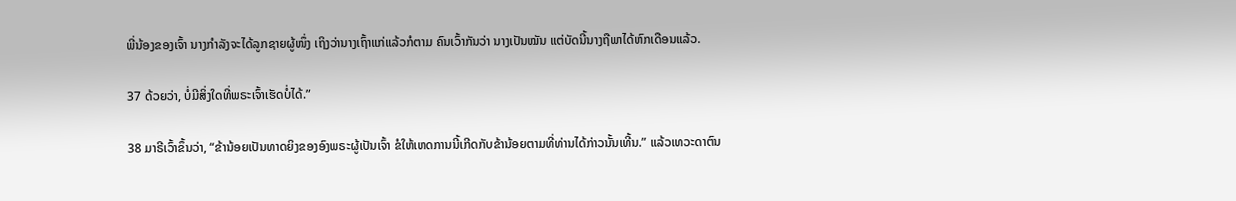ພີ່ນ້ອງຂອງເຈົ້າ ນາງກຳລັງຈະໄດ້ລູກຊາຍຜູ້ໜຶ່ງ ເຖິງວ່ານາງເຖົ້າແກ່ແລ້ວກໍຕາມ ຄົນເວົ້າກັນວ່າ ນາງເປັນໝັນ ແຕ່ບັດນີ້ນາງຖືພາໄດ້ຫົກເດືອນແລ້ວ.

37 ດ້ວຍວ່າ, ບໍ່ມີສິ່ງໃດທີ່ພຣະເຈົ້າເຮັດບໍ່ໄດ້.”

38 ມາຣີເວົ້າຂຶ້ນວ່າ, “ຂ້ານ້ອຍເປັນທາດຍິງຂອງອົງພຣະຜູ້ເປັນເຈົ້າ ຂໍໃຫ້ເຫດການນີ້ເກີດກັບຂ້ານ້ອຍຕາມທີ່ທ່ານໄດ້ກ່າວນັ້ນເທີ້ນ.” ແລ້ວເທວະດາຕົນ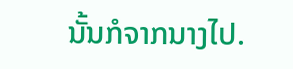ນັ້ນກໍຈາກນາງໄປ.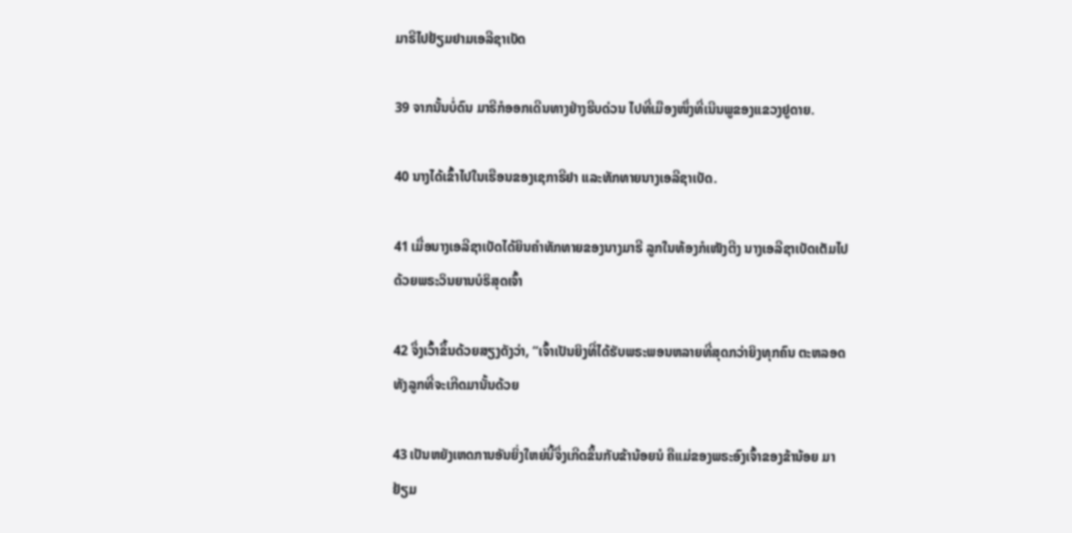ມາຣີໄປຢ້ຽມຢາມເອລີຊາເບັດ

39 ຈາກນັ້ນບໍ່ດົນ ມາຣີກໍອອກເດີນທາງຢ່າງຮີບດ່ວນ ໄປທີ່ເມືອງໜຶ່ງທີ່ເນີນພູຂອງແຂວງຢູດາຍ.

40 ນາງໄດ້ເຂົ້າໄປໃນເຮືອນຂອງເຊກາຣີຢາ ແລະທັກທາຍນາງເອລີຊາເບັດ.

41 ເມື່ອນາງເອລີຊາເບັດໄດ້ຍິນຄຳທັກທາຍຂອງນາງມາຣີ ລູກໃນທ້ອງກໍເໜັງຕີງ ນາງເອລີຊາເບັດເຕັມໄປດ້ວຍພຣະວິນຍານບໍຣິສຸດເຈົ້າ

42 ຈຶ່ງເວົ້າຂຶ້ນດ້ວຍສຽງດັງວ່າ, “ເຈົ້າເປັນຍິງທີ່ໄດ້ຮັບພຣະພອນຫລາຍທີ່ສຸດກວ່າຍິງທຸກຄົນ ຕະຫລອດທັງລູກທີ່ຈະເກີດມານັ້ນດ້ວຍ

43 ເປັນຫຍັງເຫດການອັນຍິ່ງໃຫຍ່ນີ້ຈຶ່ງເກີດຂຶ້ນກັບຂ້ານ້ອຍນໍ ຄືແມ່ຂອງພຣະອົງເຈົ້າຂອງຂ້ານ້ອຍ ມາຢ້ຽມ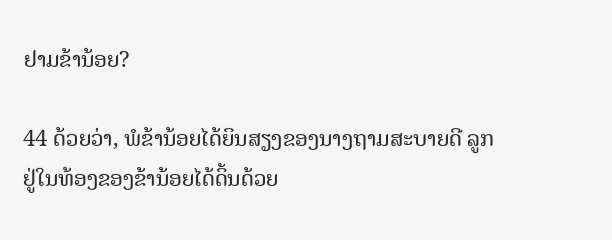ຢາມຂ້ານ້ອຍ?

44 ດ້ວຍວ່າ, ພໍຂ້ານ້ອຍໄດ້ຍິນສຽງຂອງນາງຖາມສະບາຍດີ ລູກຢູ່ໃນທ້ອງຂອງຂ້ານ້ອຍໄດ້ດິ້ນດ້ວຍ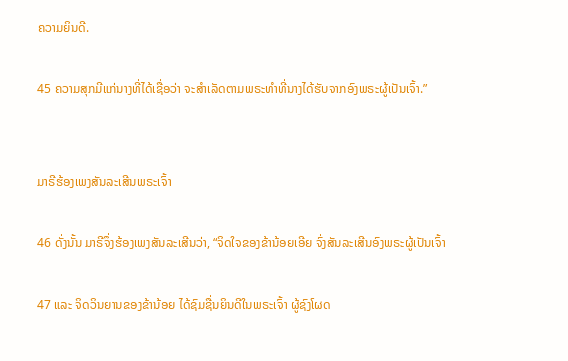ຄວາມຍິນດີ.

45 ຄວາມສຸກມີແກ່ນາງທີ່ໄດ້ເຊື່ອວ່າ ຈະສຳເລັດຕາມພຣະທຳທີ່ນາງໄດ້ຮັບຈາກອົງພຣະຜູ້ເປັນເຈົ້າ.”


ມາຣີຮ້ອງເພງສັນລະເສີນພຣະເຈົ້າ

46 ດັ່ງນັ້ນ ມາຣີຈຶ່ງຮ້ອງເພງສັນລະເສີນວ່າ, “ຈິດໃຈຂອງຂ້ານ້ອຍເອີຍ ຈົ່ງສັນລະເສີນອົງພຣະຜູ້ເປັນເຈົ້າ

47 ແລະ ຈິດວິນຍານຂອງຂ້ານ້ອຍ ໄດ້ຊົມຊື່ນຍິນດີໃນພຣະເຈົ້າ ຜູ້ຊົງໂຜດ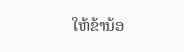ໃຫ້ຂ້ານ້ອ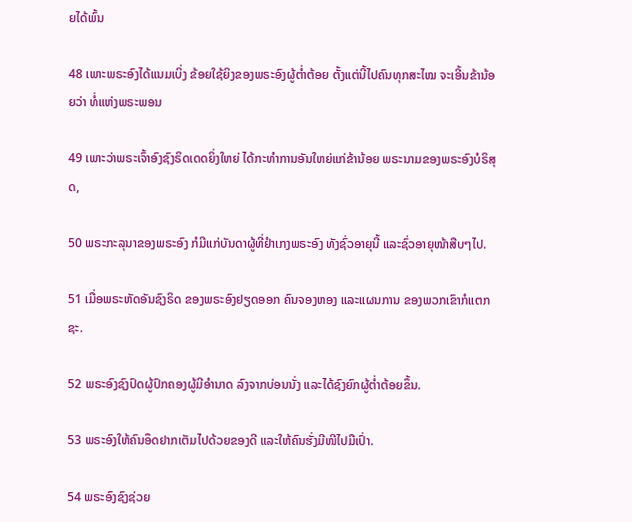ຍໄດ້ພົ້ນ

48 ເພາະພຣະອົງໄດ້ແນມເບິ່ງ ຂ້ອຍໃຊ້ຍິງຂອງພຣະອົງຜູ້ຕໍ່າຕ້ອຍ ຕັ້ງແຕ່ນີ້ໄປຄົນທຸກສະໄໝ ຈະເອີ້ນຂ້ານ້ອຍວ່າ ທໍ່ແຫ່ງພຣະພອນ

49 ເພາະວ່າພຣະເຈົ້າອົງຊົງຣິດເດດຍິ່ງໃຫຍ່ ໄດ້ກະທຳການອັນໃຫຍ່ແກ່ຂ້ານ້ອຍ ພຣະນາມຂອງພຣະອົງບໍຣິສຸດ,

50 ພຣະກະລຸນາຂອງພຣະອົງ ກໍມີແກ່ບັນດາຜູ້ທີ່ຢຳເກງພຣະອົງ ທັງຊົ່ວອາຍຸນີ້ ແລະຊົ່ວອາຍຸໜ້າສືບໆໄປ.

51 ເມື່ອພຣະຫັດອັນຊົງຣິດ ຂອງພຣະອົງຢຽດອອກ ຄົນຈອງຫອງ ແລະແຜນການ ຂອງພວກເຂົາກໍແຕກຊະ.

52 ພຣະອົງຊົງປົດຜູ້ປົກຄອງຜູ້ມີອຳນາດ ລົງຈາກບ່ອນນັ່ງ ແລະໄດ້ຊົງຍົກຜູ້ຕໍ່າຕ້ອຍຂຶ້ນ.

53 ພຣະອົງໃຫ້ຄົນອຶດຢາກເຕັມໄປດ້ວຍຂອງດີ ແລະໃຫ້ຄົນຮັ່ງມີໜີໄປມືເປົ່າ.

54 ພຣະອົງຊົງຊ່ວຍ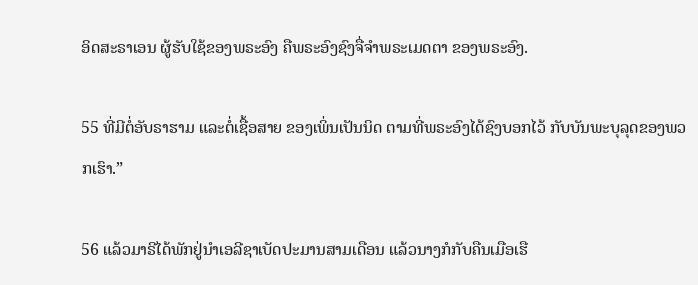ອິດສະຣາເອນ ຜູ້ຮັບໃຊ້ຂອງພຣະອົງ ຄືພຣະອົງຊົງຈື່ຈຳພຣະເມດຕາ ຂອງພຣະອົງ.

55 ທີ່ມີຕໍ່ອັບຣາຮາມ ແລະຕໍ່ເຊື້ອສາຍ ຂອງເພິ່ນເປັນນິດ ຕາມທີ່ພຣະອົງໄດ້ຊົງບອກໄວ້ ກັບບັນພະບຸລຸດຂອງພວກເຮົາ.”

56 ແລ້ວມາຣີໄດ້ພັກຢູ່ນຳເອລີຊາເບັດປະມານສາມເດືອນ ແລ້ວນາງກໍກັບຄືນເມືອເຮື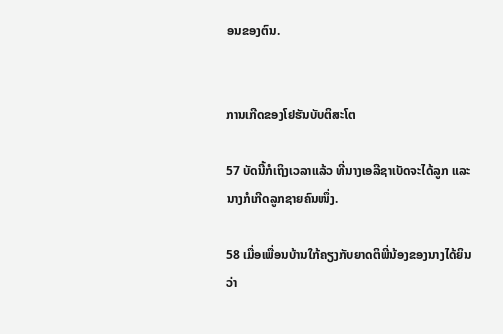ອນຂອງຕົນ.


ການເກີດຂອງໂຢຮັນບັບຕິສະໂຕ

57 ບັດນີ້ກໍເຖິງເວລາແລ້ວ ທີ່ນາງເອລີຊາເບັດຈະໄດ້ລູກ ແລະນາງກໍເກີດລູກຊາຍຄົນໜຶ່ງ.

58 ເມື່ອເພື່ອນບ້ານໃກ້ຄຽງກັບຍາດຕິພີ່ນ້ອງຂອງນາງໄດ້ຍິນວ່າ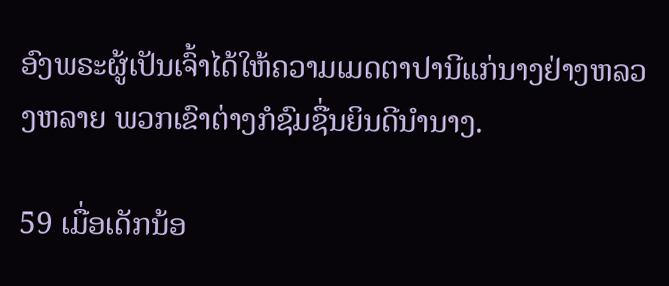ອົງພຣະຜູ້ເປັນເຈົ້າໄດ້ໃຫ້ຄວາມເມດຕາປານີແກ່ນາງຢ່າງຫລວງຫລາຍ ພວກເຂົາຕ່າງກໍຊົມຊື່ນຍິນດີນຳນາງ.

59 ເມື່ອເດັກນ້ອ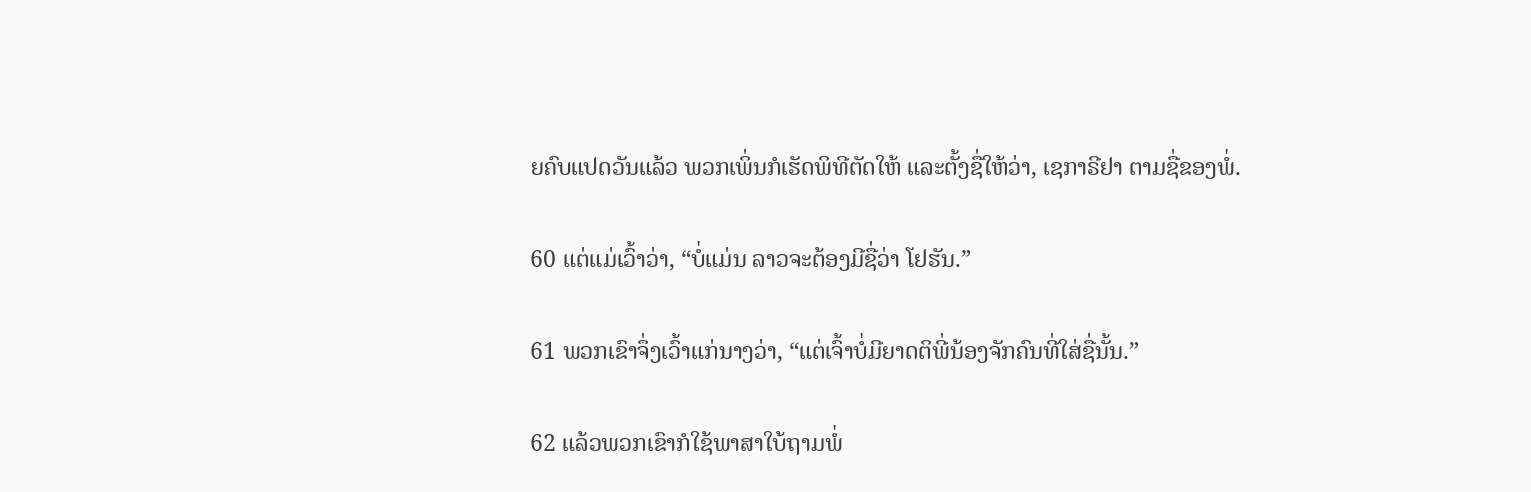ຍຄົບແປດວັນແລ້ວ ພວກເພິ່ນກໍເຮັດພິທີຕັດໃຫ້ ແລະຕັ້ງຊື່ໃຫ້ວ່າ, ເຊກາຣີຢາ ຕາມຊື່ຂອງພໍ່.

60 ແຕ່ແມ່ເວົ້າວ່າ, “ບໍ່ແມ່ນ ລາວຈະຕ້ອງມີຊື່ວ່າ ໂຢຮັນ.”

61 ພວກເຂົາຈຶ່ງເວົ້າແກ່ນາງວ່າ, “ແຕ່ເຈົ້າບໍ່ມີຍາດຕິພີ່ນ້ອງຈັກຄົນທີ່ໃສ່ຊື່ນັ້ນ.”

62 ແລ້ວພວກເຂົາກໍໃຊ້ພາສາໃບ້ຖາມພໍ່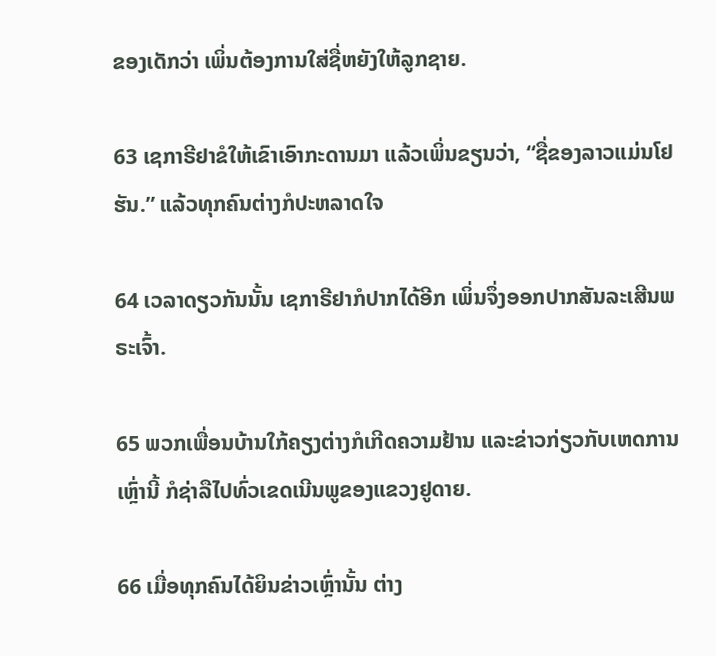ຂອງເດັກວ່າ ເພິ່ນຕ້ອງການໃສ່ຊື່ຫຍັງໃຫ້ລູກຊາຍ.

63 ເຊກາຣີຢາຂໍໃຫ້ເຂົາເອົາກະດານມາ ແລ້ວເພິ່ນຂຽນວ່າ, “ຊື່ຂອງລາວແມ່ນໂຢຮັນ.” ແລ້ວທຸກຄົນຕ່າງກໍປະຫລາດໃຈ

64 ເວລາດຽວກັນນັ້ນ ເຊກາຣີຢາກໍປາກໄດ້ອີກ ເພິ່ນຈຶ່ງອອກປາກສັນລະເສີນພຣະເຈົ້າ.

65 ພວກເພື່ອນບ້ານໃກ້ຄຽງຕ່າງກໍເກີດຄວາມຢ້ານ ແລະຂ່າວກ່ຽວກັບເຫດການເຫຼົ່ານີ້ ກໍຊ່າລືໄປທົ່ວເຂດເນີນພູຂອງແຂວງຢູດາຍ.

66 ເມື່ອທຸກຄົນໄດ້ຍິນຂ່າວເຫຼົ່ານັ້ນ ຕ່າງ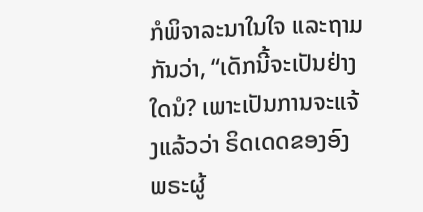ກໍພິຈາລະນາໃນໃຈ ແລະຖາມກັນວ່າ, “ເດັກນີ້ຈະເປັນຢ່າງໃດນໍ? ເພາະເປັນການຈະແຈ້ງແລ້ວວ່າ ຣິດເດດຂອງອົງພຣະຜູ້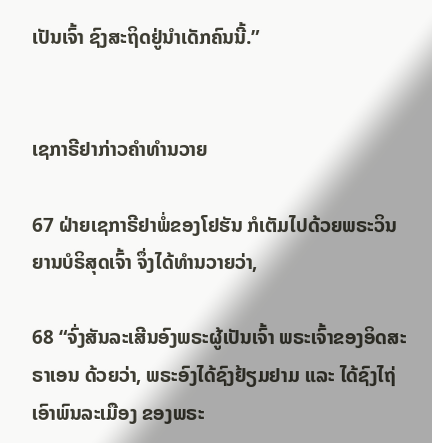ເປັນເຈົ້າ ຊົງສະຖິດຢູ່ນຳເດັກຄົນນີ້.”


ເຊກາຣີຢາກ່າວຄຳທຳນວາຍ

67 ຝ່າຍເຊກາຣີຢາພໍ່ຂອງໂຢຮັນ ກໍເຕັມໄປດ້ວຍພຣະວິນຍານບໍຣິສຸດເຈົ້າ ຈຶ່ງໄດ້ທຳນວາຍວ່າ,

68 “ຈົ່ງສັນລະເສີນອົງພຣະຜູ້ເປັນເຈົ້າ ພຣະເຈົ້າຂອງອິດສະຣາເອນ ດ້ວຍວ່າ, ພຣະອົງໄດ້ຊົງຢ້ຽມຢາມ ແລະ ໄດ້ຊົງໄຖ່ເອົາພົນລະເມືອງ ຂອງພຣະ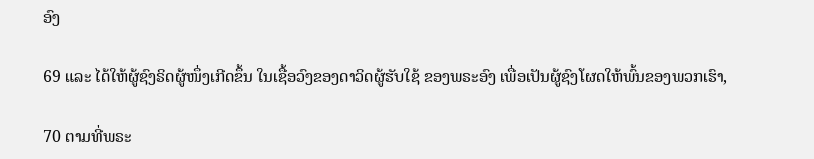ອົງ

69 ແລະ ໄດ້ໃຫ້ຜູ້ຊົງຣິດຜູ້ໜຶ່ງເກີດຂຶ້ນ ໃນເຊື້ອວົງຂອງດາວິດຜູ້ຮັບໃຊ້ ຂອງພຣະອົງ ເພື່ອເປັນຜູ້ຊົງໂຜດໃຫ້ພົ້ນຂອງພວກເຮົາ,

70 ຕາມທີ່ພຣະ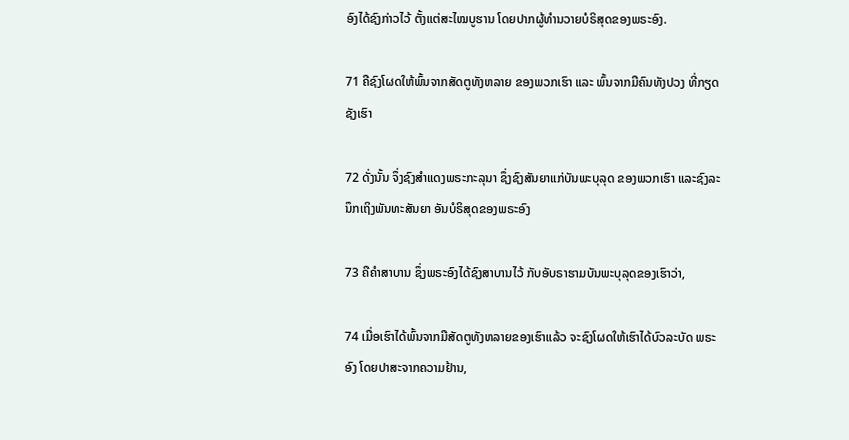ອົງໄດ້ຊົງກ່າວໄວ້ ຕັ້ງແຕ່ສະໄໝບູຮານ ໂດຍປາກຜູ້ທຳນວາຍບໍຣິສຸດຂອງພຣະອົງ.

71 ຄືຊົງໂຜດໃຫ້ພົ້ນຈາກສັດຕູທັງຫລາຍ ຂອງພວກເຮົາ ແລະ ພົ້ນຈາກມືຄົນທັງປວງ ທີ່ກຽດຊັງເຮົາ

72 ດັ່ງນັ້ນ ຈຶ່ງຊົງສຳແດງພຣະກະລຸນາ ຊຶ່ງຊົງສັນຍາແກ່ບັນພະບຸລຸດ ຂອງພວກເຮົາ ແລະຊົງລະນຶກເຖິງພັນທະສັນຍາ ອັນບໍຣິສຸດຂອງພຣະອົງ

73 ຄືຄຳສາບານ ຊຶ່ງພຣະອົງໄດ້ຊົງສາບານໄວ້ ກັບອັບຣາຮາມບັນພະບຸລຸດຂອງເຮົາວ່າ,

74 ເມື່ອເຮົາໄດ້ພົ້ນຈາກມືສັດຕູທັງຫລາຍຂອງເຮົາແລ້ວ ຈະຊົງໂຜດໃຫ້ເຮົາໄດ້ບົວລະບັດ ພຣະອົງ ໂດຍປາສະຈາກຄວາມຢ້ານ,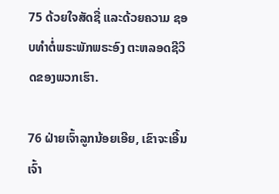75 ດ້ວຍໃຈສັດຊື່ ແລະດ້ວຍຄວາມ ຊອບທຳຕໍ່ພຣະພັກພຣະອົງ ຕະຫລອດຊີວິດຂອງພວກເຮົາ.

76 ຝ່າຍເຈົ້າລູກນ້ອຍເອີຍ, ເຂົາຈະເອີ້ນເຈົ້າ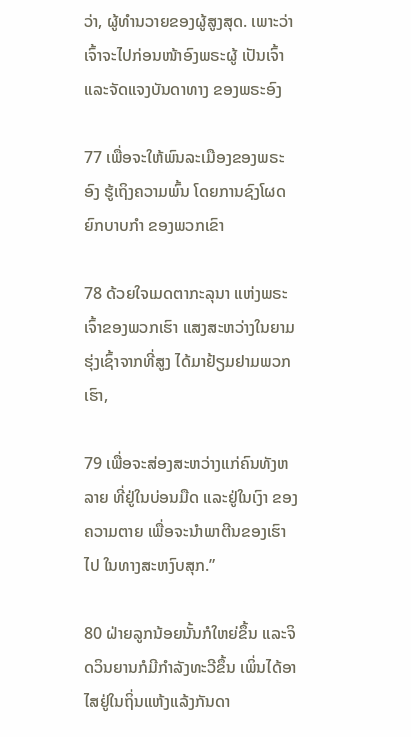ວ່າ, ຜູ້ທຳນວາຍຂອງຜູ້ສູງສຸດ. ເພາະວ່າເຈົ້າຈະໄປກ່ອນໜ້າອົງພຣະຜູ້ ເປັນເຈົ້າ ແລະຈັດແຈງບັນດາທາງ ຂອງພຣະອົງ

77 ເພື່ອຈະໃຫ້ພົນລະເມືອງຂອງພຣະອົງ ຮູ້ເຖິງຄວາມພົ້ນ ໂດຍການຊົງໂຜດຍົກບາບກຳ ຂອງພວກເຂົາ

78 ດ້ວຍໃຈເມດຕາກະລຸນາ ແຫ່ງພຣະເຈົ້າຂອງພວກເຮົາ ແສງສະຫວ່າງໃນຍາມຮຸ່ງເຊົ້າຈາກທີ່ສູງ ໄດ້ມາຢ້ຽມຢາມພວກເຮົາ,

79 ເພື່ອຈະສ່ອງສະຫວ່າງແກ່ຄົນທັງຫລາຍ ທີ່ຢູ່ໃນບ່ອນມືດ ແລະຢູ່ໃນເງົາ ຂອງຄວາມຕາຍ ເພື່ອຈະນຳພາຕີນຂອງເຮົາໄປ ໃນທາງສະຫງົບສຸກ.”

80 ຝ່າຍລູກນ້ອຍນັ້ນກໍໃຫຍ່ຂຶ້ນ ແລະຈິດວິນຍານກໍມີກຳລັງທະວີຂຶ້ນ ເພິ່ນໄດ້ອາໄສຢູ່ໃນຖິ່ນແຫ້ງແລ້ງກັນດາ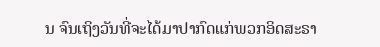ນ ຈົນເຖິງວັນທີ່ຈະໄດ້ມາປາກົດແກ່ພວກອິດສະຣາ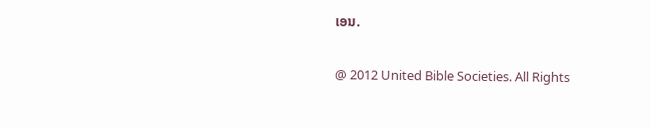ເອນ.

@ 2012 United Bible Societies. All Rights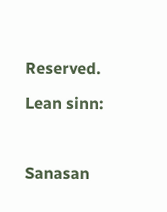Reserved.

Lean sinn:



Sanasan